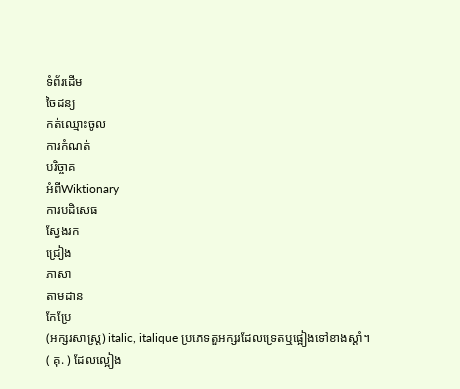ទំព័រដើម
ចៃដន្យ
កត់ឈ្មោះចូល
ការកំណត់
បរិច្ចាគ
អំពីWiktionary
ការបដិសេធ
ស្វែងរក
ជ្រៀង
ភាសា
តាមដាន
កែប្រែ
(អក្សរសាស្ត្រ) italic, italique ប្រភេទតួអក្សរដែលទ្រេតឬផ្អៀងទៅខាងស្ដាំ។
( គុ. ) ដែលល្អៀង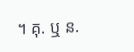។ គុ. ឬ ន.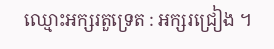ឈ្មោះអក្សរតួទ្រេត : អក្សរជ្រៀង ។